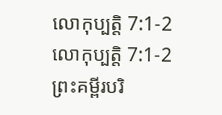លោកុប្បត្តិ 7:1-2
លោកុប្បត្តិ 7:1-2 ព្រះគម្ពីរបរិ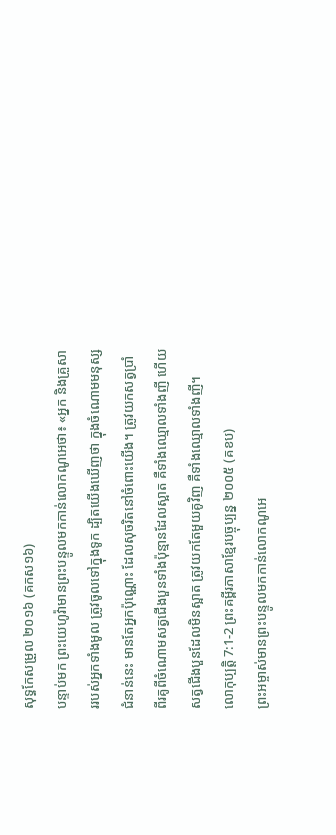សុទ្ធកែសម្រួល ២០១៦ (គកស១៦)
បន្ទាប់មក ព្រះយេហូវ៉ាមានព្រះបន្ទូលមកកាន់លោកណូអេថា៖ «អ្នក និងគ្រួសាររបស់អ្នកទាំងមូល ត្រូវចូលទៅក្នុងទូក ដ្បិតយើងឃើញថា ក្នុងចំណោមមនុស្សជំនាន់នេះ មានតែអ្នកប៉ុណ្ណោះ ដែលសុចរិតនៅចំពោះយើង។ ត្រូវយកសត្វប្រាំពីរគូពីចំណោមសត្វជើងបួនទាំងប៉ុន្មានដែលស្អាត គឺទាំងឈ្មោលទាំងញី ហើយសត្វជើងបួនដែលមិនស្អាត ត្រូវយកតែមួយគូវិញ គឺទាំងឈ្មោលទាំងញី។
លោកុប្បត្តិ 7:1-2 ព្រះគម្ពីរភាសាខ្មែរបច្ចុប្បន្ន ២០០៥ (គខប)
ព្រះអម្ចាស់មានព្រះបន្ទូលមកកាន់លោកណូអេ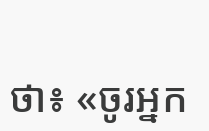ថា៖ «ចូរអ្នក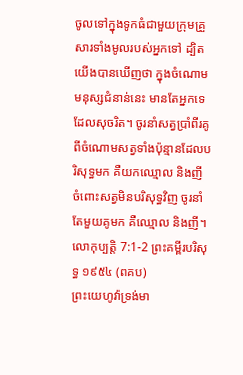ចូលទៅក្នុងទូកធំជាមួយក្រុមគ្រួសារទាំងមូលរបស់អ្នកទៅ ដ្បិតយើងបានឃើញថា ក្នុងចំណោមមនុស្សជំនាន់នេះ មានតែអ្នកទេដែលសុចរិត។ ចូរនាំសត្វប្រាំពីរគូពីចំណោមសត្វទាំងប៉ុន្មានដែលបរិសុទ្ធមក គឺយកឈ្មោល និងញី ចំពោះសត្វមិនបរិសុទ្ធវិញ ចូរនាំតែមួយគូមក គឺឈ្មោល និងញី។
លោកុប្បត្តិ 7:1-2 ព្រះគម្ពីរបរិសុទ្ធ ១៩៥៤ (ពគប)
ព្រះយេហូវ៉ាទ្រង់មា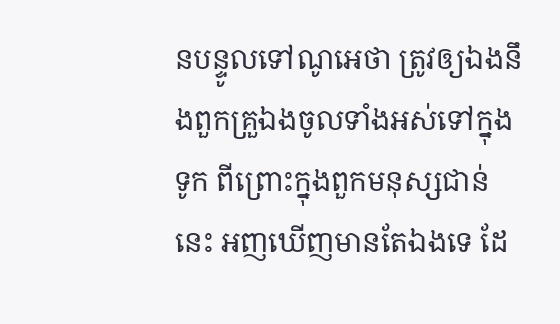នបន្ទូលទៅណូអេថា ត្រូវឲ្យឯងនឹងពួកគ្រួឯងចូលទាំងអស់ទៅក្នុងទូក ពីព្រោះក្នុងពួកមនុស្សជាន់នេះ អញឃើញមានតែឯងទេ ដែ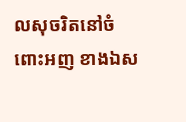លសុចរិតនៅចំពោះអញ ខាងឯស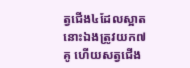ត្វជើង៤ដែលស្អាត នោះឯងត្រូវយក៧គូ ហើយសត្វជើង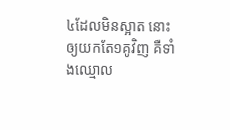៤ដែលមិនស្អាត នោះឲ្យយកតែ១គូវិញ គឺទាំងឈ្មោល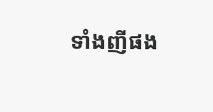ទាំងញីផង